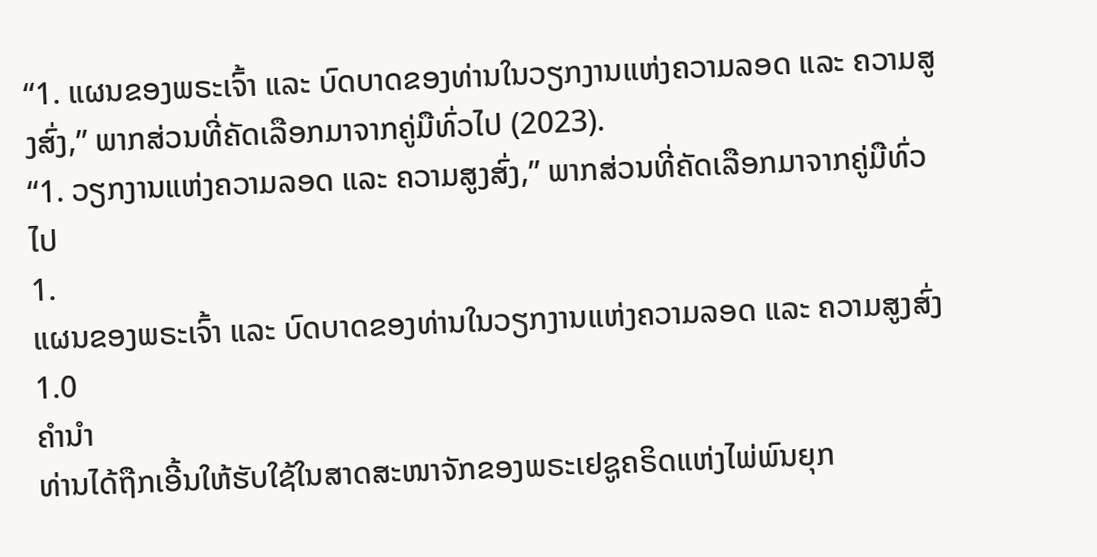“1. ແຜນຂອງພຣະເຈົ້າ ແລະ ບົດບາດຂອງທ່ານໃນວຽກງານແຫ່ງຄວາມລອດ ແລະ ຄວາມສູງສົ່ງ,” ພາກສ່ວນທີ່ຄັດເລືອກມາຈາກຄູ່ມືທົ່ວໄປ (2023).
“1. ວຽກງານແຫ່ງຄວາມລອດ ແລະ ຄວາມສູງສົ່ງ,” ພາກສ່ວນທີ່ຄັດເລືອກມາຈາກຄູ່ມືທົ່ວໄປ
1.
ແຜນຂອງພຣະເຈົ້າ ແລະ ບົດບາດຂອງທ່ານໃນວຽກງານແຫ່ງຄວາມລອດ ແລະ ຄວາມສູງສົ່ງ
1.0
ຄຳນຳ
ທ່ານໄດ້ຖືກເອີ້ນໃຫ້ຮັບໃຊ້ໃນສາດສະໜາຈັກຂອງພຣະເຢຊູຄຣິດແຫ່ງໄພ່ພົນຍຸກ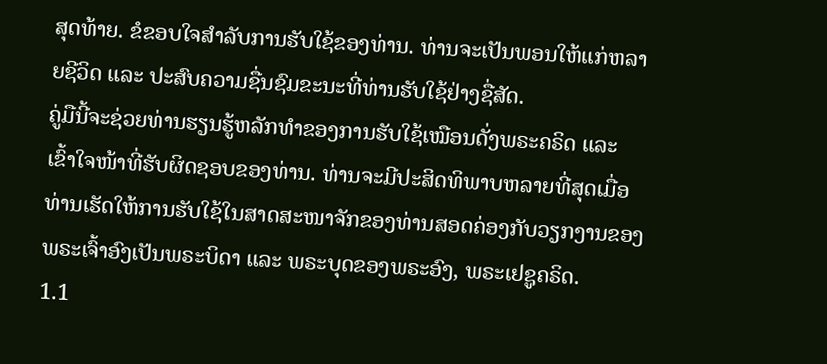ສຸດທ້າຍ. ຂໍຂອບໃຈສຳລັບການຮັບໃຊ້ຂອງທ່ານ. ທ່ານຈະເປັນພອນໃຫ້ແກ່ຫລາຍຊີວິດ ແລະ ປະສົບຄວາມຊື່ນຊົມຂະນະທີ່ທ່ານຮັບໃຊ້ຢ່າງຊື່ສັດ.
ຄູ່ມືນີ້ຈະຊ່ວຍທ່ານຮຽນຮູ້ຫລັກທຳຂອງການຮັບໃຊ້ເໝືອນດັ່ງພຣະຄຣິດ ແລະ ເຂົ້າໃຈໜ້າທີ່ຮັບຜິດຊອບຂອງທ່ານ. ທ່ານຈະມີປະສິດທິພາບຫລາຍທີ່ສຸດເມື່ອທ່ານເຮັດໃຫ້ການຮັບໃຊ້ໃນສາດສະໜາຈັກຂອງທ່ານສອດຄ່ອງກັບວຽກງານຂອງພຣະເຈົ້າອົງເປັນພຣະບິດາ ແລະ ພຣະບຸດຂອງພຣະອົງ, ພຣະເຢຊູຄຣິດ.
1.1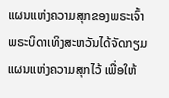ແຜນແຫ່ງຄວາມສຸກຂອງພຣະເຈົ້າ
ພຣະບິດາເທິງສະຫວັນໄດ້ຈັດກຽມແຜນແຫ່ງຄວາມສຸກໄວ້ ເພື່ອໃຫ້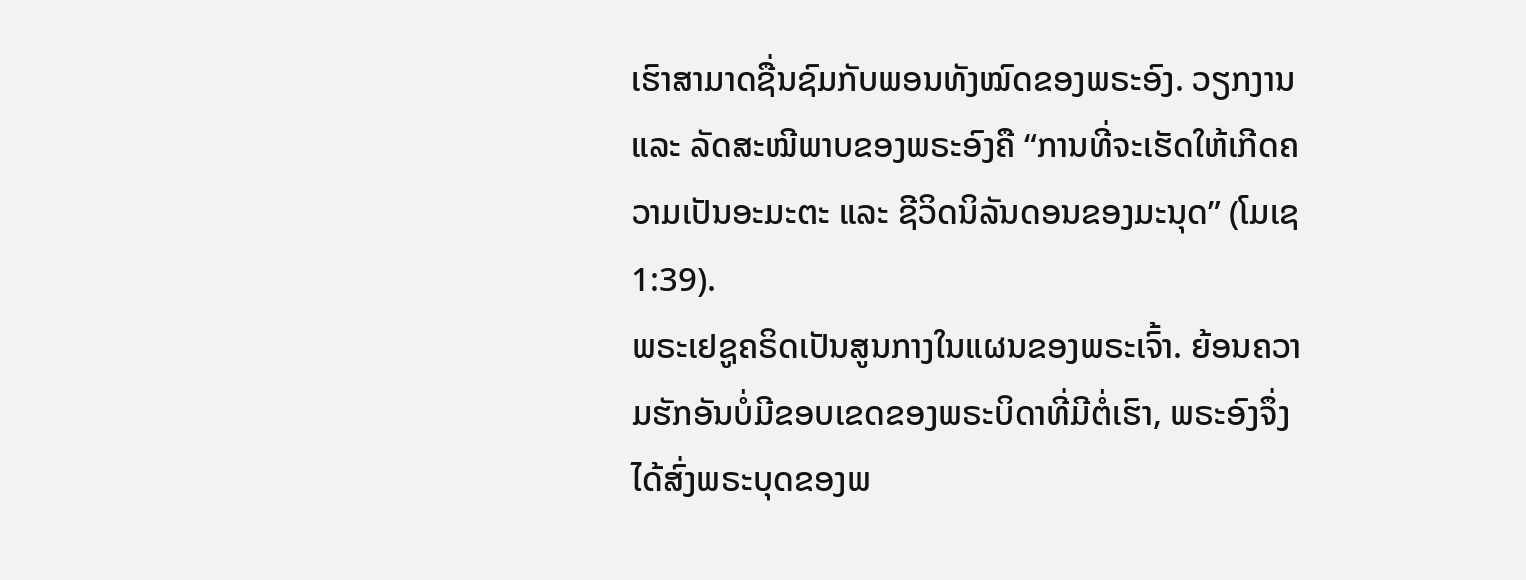ເຮົາສາມາດຊື່ນຊົມກັບພອນທັງໝົດຂອງພຣະອົງ. ວຽກງານ ແລະ ລັດສະໝີພາບຂອງພຣະອົງຄື “ການທີ່ຈະເຮັດໃຫ້ເກີດຄວາມເປັນອະມະຕະ ແລະ ຊີວິດນິລັນດອນຂອງມະນຸດ” (ໂມເຊ 1:39).
ພຣະເຢຊູຄຣິດເປັນສູນກາງໃນແຜນຂອງພຣະເຈົ້າ. ຍ້ອນຄວາມຮັກອັນບໍ່ມີຂອບເຂດຂອງພຣະບິດາທີ່ມີຕໍ່ເຮົາ, ພຣະອົງຈຶ່ງໄດ້ສົ່ງພຣະບຸດຂອງພ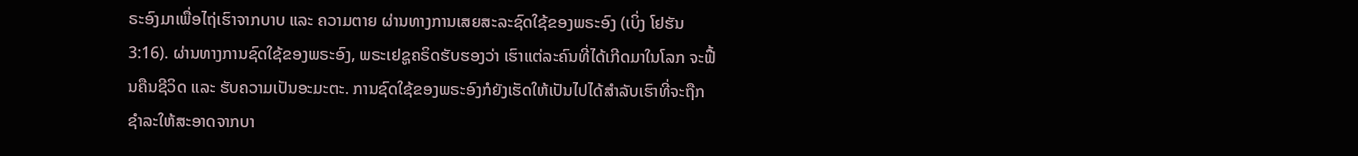ຣະອົງມາເພື່ອໄຖ່ເຮົາຈາກບາບ ແລະ ຄວາມຕາຍ ຜ່ານທາງການເສຍສະລະຊົດໃຊ້ຂອງພຣະອົງ (ເບິ່ງ ໂຢຮັນ 3:16). ຜ່ານທາງການຊົດໃຊ້ຂອງພຣະອົງ, ພຣະເຢຊູຄຣິດຮັບຮອງວ່າ ເຮົາແຕ່ລະຄົນທີ່ໄດ້ເກີດມາໃນໂລກ ຈະຟື້ນຄືນຊີວິດ ແລະ ຮັບຄວາມເປັນອະມະຕະ. ການຊົດໃຊ້ຂອງພຣະອົງກໍຍັງເຮັດໃຫ້ເປັນໄປໄດ້ສຳລັບເຮົາທີ່ຈະຖືກຊຳລະໃຫ້ສະອາດຈາກບາ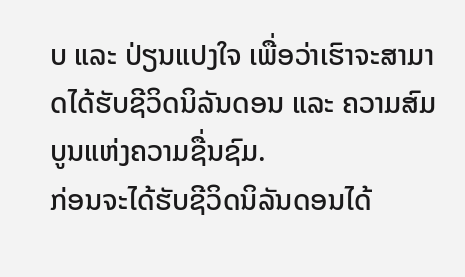ບ ແລະ ປ່ຽນແປງໃຈ ເພື່ອວ່າເຮົາຈະສາມາດໄດ້ຮັບຊີວິດນິລັນດອນ ແລະ ຄວາມສົມບູນແຫ່ງຄວາມຊື່ນຊົມ.
ກ່ອນຈະໄດ້ຮັບຊີວິດນິລັນດອນໄດ້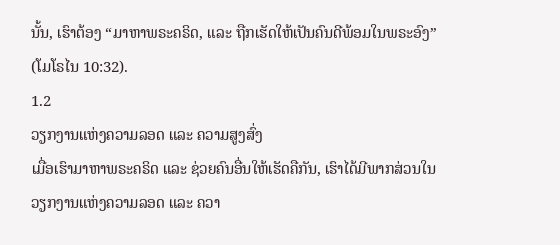ນັ້ນ, ເຮົາຕ້ອງ “ມາຫາພຣະຄຣິດ, ແລະ ຖືກເຮັດໃຫ້ເປັນຄົນດີພ້ອມໃນພຣະອົງ” (ໂມໂຣໄນ 10:32).
1.2
ວຽກງານແຫ່ງຄວາມລອດ ແລະ ຄວາມສູງສົ່ງ
ເມື່ອເຮົາມາຫາພຣະຄຣິດ ແລະ ຊ່ວຍຄົນອື່ນໃຫ້ເຮັດຄືກັນ, ເຮົາໄດ້ມີພາກສ່ວນໃນວຽກງານແຫ່ງຄວາມລອດ ແລະ ຄວາ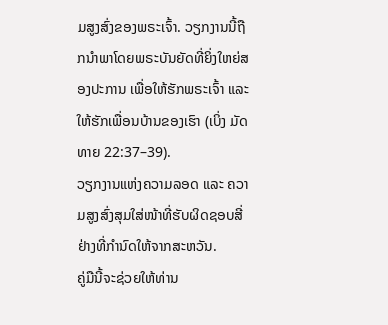ມສູງສົ່ງຂອງພຣະເຈົ້າ. ວຽກງານນີ້ຖືກນຳພາໂດຍພຣະບັນຍັດທີ່ຍິ່ງໃຫຍ່ສອງປະການ ເພື່ອໃຫ້ຮັກພຣະເຈົ້າ ແລະ ໃຫ້ຮັກເພື່ອນບ້ານຂອງເຮົາ (ເບິ່ງ ມັດທາຍ 22:37–39).
ວຽກງານແຫ່ງຄວາມລອດ ແລະ ຄວາມສູງສົ່ງສຸມໃສ່ໜ້າທີ່ຮັບຜິດຊອບສີ່ຢ່າງທີ່ກຳນົດໃຫ້ຈາກສະຫວັນ.
ຄູ່ມືນີ້ຈະຊ່ວຍໃຫ້ທ່ານ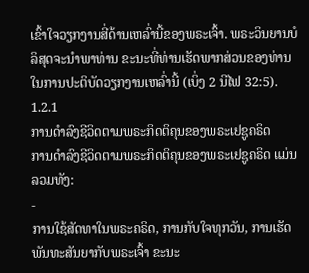ເຂົ້າໃຈວຽກງານສີ່ດ້ານເຫລົ່ານີ້ຂອງພຣະເຈົ້າ. ພຣະວິນຍານບໍລິສຸດຈະນຳພາທ່ານ ຂະນະທີ່ທ່ານເຮັດພາກສ່ວນຂອງທ່ານໃນການປະຕິບັດວຽກງານເຫລົ່ານີ້ (ເບິ່ງ 2 ນີໄຟ 32:5).
1.2.1
ການດຳລົງຊີວິດຕາມພຣະກິດຕິຄຸນຂອງພຣະເຢຊູຄຣິດ
ການດຳລົງຊີວິດຕາມພຣະກິດຕິຄຸນຂອງພຣະເຢຊູຄຣິດ ແມ່ນລວມທັງ:
-
ການໃຊ້ສັດທາໃນພຣະຄຣິດ, ການກັບໃຈທຸກວັນ, ການເຮັດພັນທະສັນຍາກັບພຣະເຈົ້າ ຂະນະ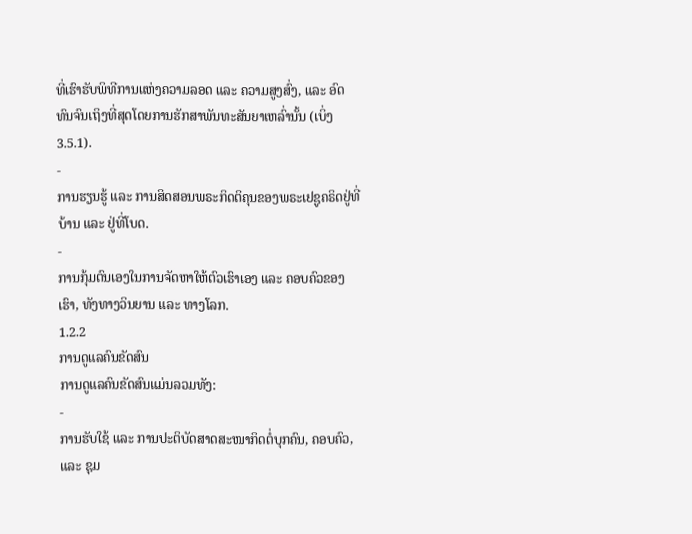ທີ່ເຮົາຮັບພິທີການແຫ່ງຄວາມລອດ ແລະ ຄວາມສູງສົ່ງ, ແລະ ອົດທົນຈົນເຖິງທີ່ສຸດໂດຍການຮັກສາພັນທະສັນຍາເຫລົ່ານັ້ນ (ເບິ່ງ 3.5.1).
-
ການຮຽນຮູ້ ແລະ ການສິດສອນພຣະກິດຕິຄຸນຂອງພຣະເຢຊູຄຣິດຢູ່ທີ່ບ້ານ ແລະ ຢູ່ທີ່ໂບດ.
-
ການກຸ້ມຕົນເອງໃນການຈັດຫາໃຫ້ຕົວເຮົາເອງ ແລະ ຄອບຄົວຂອງເຮົາ, ທັງທາງວິນຍານ ແລະ ທາງໂລກ.
1.2.2
ການດູແລຄົນຂັດສົນ
ການດູແລຄົນຂັດສົນແມ່ນລວມທັງ:
-
ການຮັບໃຊ້ ແລະ ການປະຕິບັດສາດສະໜາກິດຕໍ່ບຸກຄົນ, ຄອບຄົວ, ແລະ ຊຸມ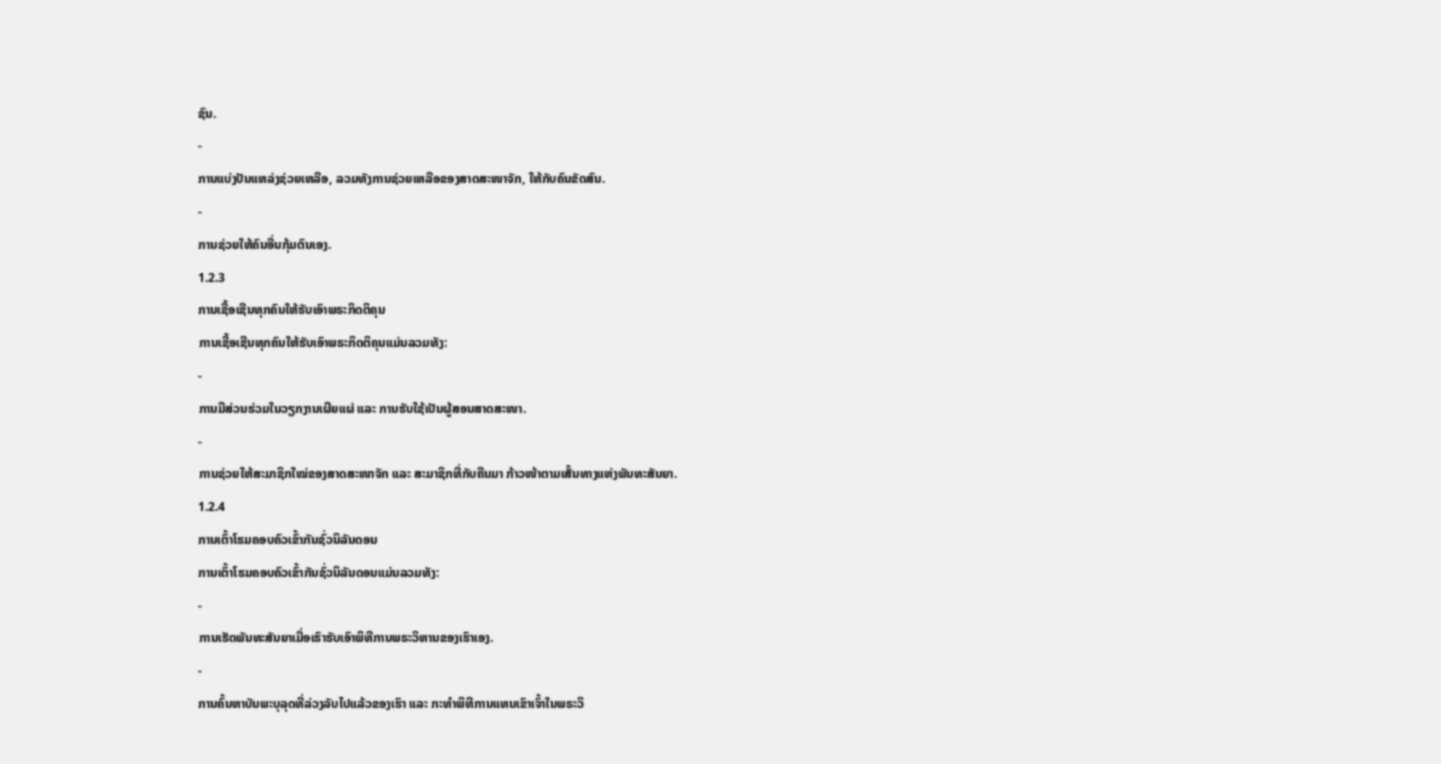ຊົນ.
-
ການແບ່ງປັນແຫລ່ງຊ່ວຍເຫລືອ, ລວມທັງການຊ່ວຍເຫລືອຂອງສາດສະໜາຈັກ, ໃຫ້ກັບຄົນຂັດສົນ.
-
ການຊ່ວຍໃຫ້ຄົນອື່ນກຸ້ມຕົນເອງ.
1.2.3
ການເຊື້ອເຊີນທຸກຄົນໃຫ້ຮັບເອົາພຣະກິດຕິຄຸນ
ການເຊື້ອເຊີນທຸກຄົນໃຫ້ຮັບເອົາພຣະກິດຕິຄຸນແມ່ນລວມທັງ:
-
ການມີສ່ວນຮ່ວມໃນວຽກງານເຜີຍແຜ່ ແລະ ການຮັບໃຊ້ເປັນຜູ້ສອນສາດສະໜາ.
-
ການຊ່ວຍໃຫ້ສະມາຊິກໃໝ່ຂອງສາດສະໜາຈັກ ແລະ ສະມາຊິກທີ່ກັບຄືນມາ ກ້າວໜ້າຕາມເສັ້ນທາງແຫ່ງພັນທະສັນຍາ.
1.2.4
ການເຕົ້າໂຮມຄອບຄົວເຂົ້າກັນຊົ່ວນິລັນດອນ
ການເຕົ້າໂຮມຄອບຄົວເຂົ້າກັນຊົ່ວນິລັນດອນແມ່ນລວມທັງ:
-
ການເຮັດພັນທະສັນຍາເມື່ອເຮົາຮັບເອົາພິທີການພຣະວິຫານຂອງເຮົາເອງ.
-
ການຄົ້ນຫາບັນພະບຸລຸດທີ່ລ່ວງລັບໄປແລ້ວຂອງເຮົາ ແລະ ກະທຳພິທີການແທນເຂົາເຈົ້າໃນພຣະວິ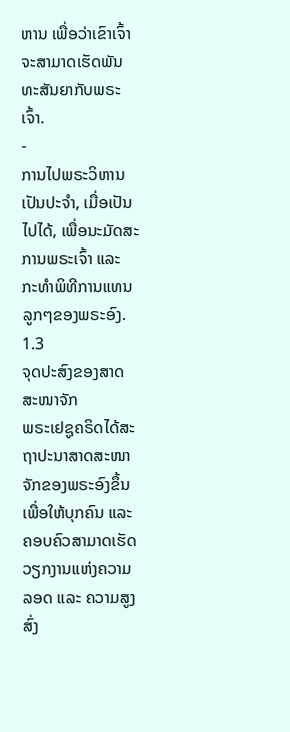ຫານ ເພື່ອວ່າເຂົາເຈົ້າຈະສາມາດເຮັດພັນທະສັນຍາກັບພຣະເຈົ້າ.
-
ການໄປພຣະວິຫານເປັນປະຈຳ, ເມື່ອເປັນໄປໄດ້, ເພື່ອນະມັດສະການພຣະເຈົ້າ ແລະ ກະທຳພິທີການແທນລູກໆຂອງພຣະອົງ.
1.3
ຈຸດປະສົງຂອງສາດສະໜາຈັກ
ພຣະເຢຊູຄຣິດໄດ້ສະຖາປະນາສາດສະໜາຈັກຂອງພຣະອົງຂຶ້ນ ເພື່ອໃຫ້ບຸກຄົນ ແລະ ຄອບຄົວສາມາດເຮັດວຽກງານແຫ່ງຄວາມລອດ ແລະ ຄວາມສູງສົ່ງ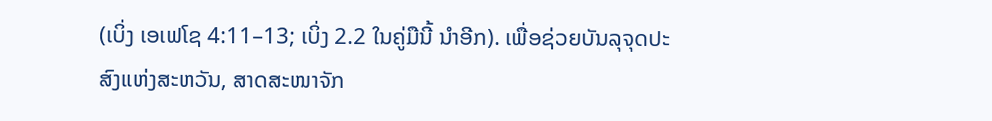(ເບິ່ງ ເອເຟໂຊ 4:11–13; ເບິ່ງ 2.2 ໃນຄູ່ມືນີ້ ນຳອີກ). ເພື່ອຊ່ວຍບັນລຸຈຸດປະສົງແຫ່ງສະຫວັນ, ສາດສະໜາຈັກ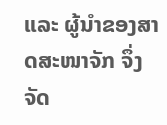ແລະ ຜູ້ນຳຂອງສາດສະໜາຈັກ ຈຶ່ງຈັດ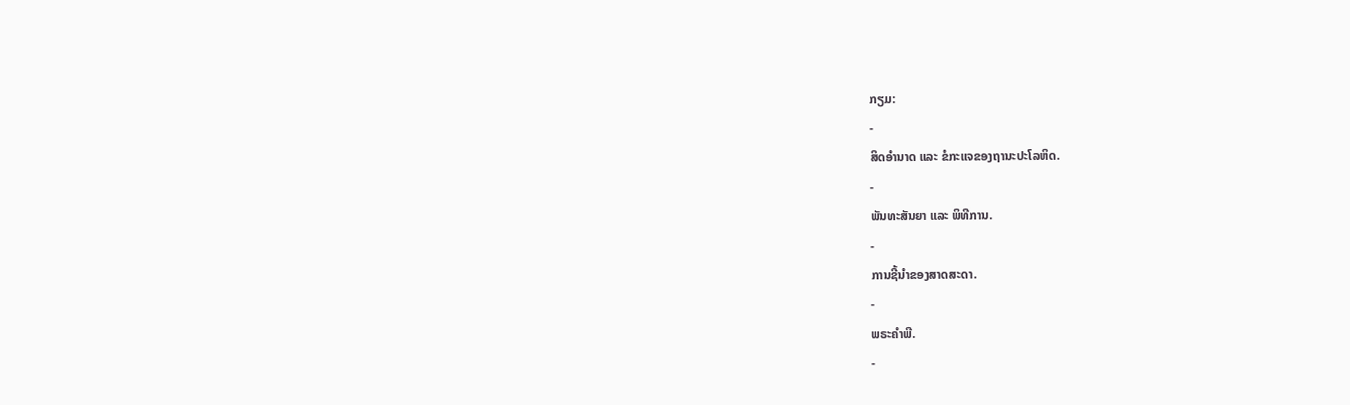ກຽມ:
-
ສິດອຳນາດ ແລະ ຂໍກະແຈຂອງຖານະປະໂລຫິດ.
-
ພັນທະສັນຍາ ແລະ ພິທີການ.
-
ການຊີ້ນຳຂອງສາດສະດາ.
-
ພຣະຄຳພີ.
-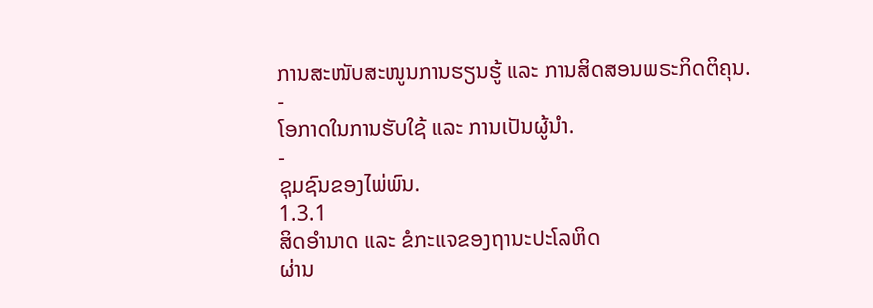ການສະໜັບສະໜູນການຮຽນຮູ້ ແລະ ການສິດສອນພຣະກິດຕິຄຸນ.
-
ໂອກາດໃນການຮັບໃຊ້ ແລະ ການເປັນຜູ້ນຳ.
-
ຊຸມຊົນຂອງໄພ່ພົນ.
1.3.1
ສິດອຳນາດ ແລະ ຂໍກະແຈຂອງຖານະປະໂລຫິດ
ຜ່ານ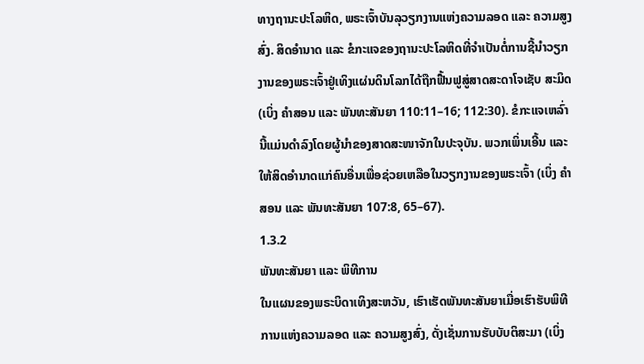ທາງຖານະປະໂລຫິດ, ພຣະເຈົ້າບັນລຸວຽກງານແຫ່ງຄວາມລອດ ແລະ ຄວາມສູງສົ່ງ. ສິດອຳນາດ ແລະ ຂໍກະແຈຂອງຖານະປະໂລຫິດທີ່ຈຳເປັນຕໍ່ການຊີ້ນຳວຽກງານຂອງພຣະເຈົ້າຢູ່ເທິງແຜ່ນດິນໂລກໄດ້ຖືກຟື້ນຟູສູ່ສາດສະດາໂຈເຊັບ ສະມິດ (ເບິ່ງ ຄຳສອນ ແລະ ພັນທະສັນຍາ 110:11–16; 112:30). ຂໍກະແຈເຫລົ່ານີ້ແມ່ນດຳລົງໂດຍຜູ້ນຳຂອງສາດສະໜາຈັກໃນປະຈຸບັນ. ພວກເພິ່ນເອີ້ນ ແລະ ໃຫ້ສິດອຳນາດແກ່ຄົນອື່ນເພື່ອຊ່ວຍເຫລືອໃນວຽກງານຂອງພຣະເຈົ້າ (ເບິ່ງ ຄຳສອນ ແລະ ພັນທະສັນຍາ 107:8, 65–67).
1.3.2
ພັນທະສັນຍາ ແລະ ພິທີການ
ໃນແຜນຂອງພຣະບິດາເທິງສະຫວັນ, ເຮົາເຮັດພັນທະສັນຍາເມື່ອເຮົາຮັບພິທີການແຫ່ງຄວາມລອດ ແລະ ຄວາມສູງສົ່ງ, ດັ່ງເຊັ່ນການຮັບບັບຕິສະມາ (ເບິ່ງ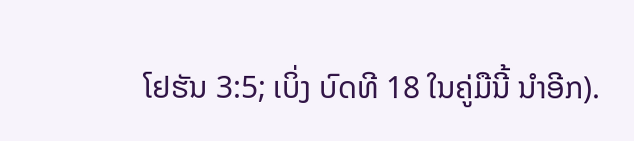ໂຢຮັນ 3:5; ເບິ່ງ ບົດທີ 18 ໃນຄູ່ມືນີ້ ນຳອີກ).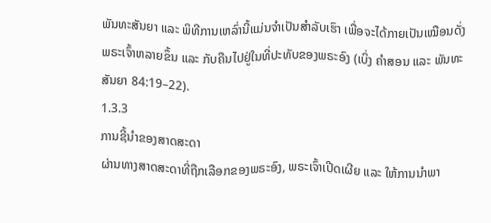ພັນທະສັນຍາ ແລະ ພິທີການເຫລົ່ານີ້ແມ່ນຈຳເປັນສຳລັບເຮົາ ເພື່ອຈະໄດ້ກາຍເປັນເໝືອນດັ່ງພຣະເຈົ້າຫລາຍຂຶ້ນ ແລະ ກັບຄືນໄປຢູ່ໃນທີ່ປະທັບຂອງພຣະອົງ (ເບິ່ງ ຄຳສອນ ແລະ ພັນທະສັນຍາ 84:19–22).
1.3.3
ການຊີ້ນຳຂອງສາດສະດາ
ຜ່ານທາງສາດສະດາທີ່ຖືກເລືອກຂອງພຣະອົງ, ພຣະເຈົ້າເປີດເຜີຍ ແລະ ໃຫ້ການນຳພາ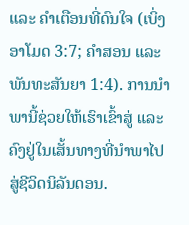ແລະ ຄຳເຕືອນທີ່ດົນໃຈ (ເບິ່ງ ອາໂມດ 3:7; ຄຳສອນ ແລະ ພັນທະສັນຍາ 1:4). ການນຳພານີ້ຊ່ວຍໃຫ້ເຮົາເຂົ້າສູ່ ແລະ ຄົງຢູ່ໃນເສັ້ນທາງທີ່ນຳພາໄປສູ່ຊີວິດນິລັນດອນ.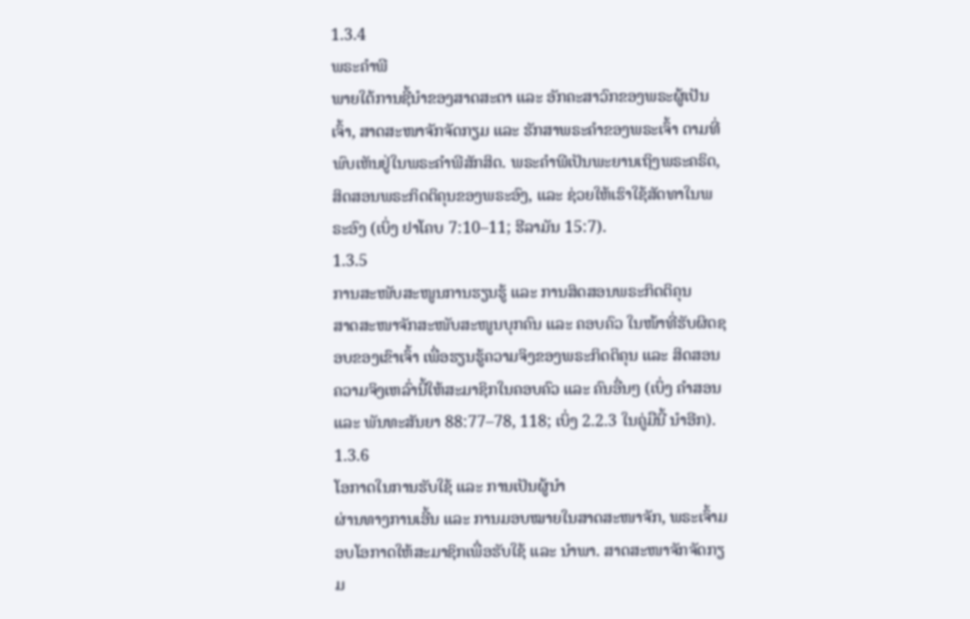1.3.4
ພຣະຄຳພີ
ພາຍໃຕ້ການຊີ້ນຳຂອງສາດສະດາ ແລະ ອັກຄະສາວົກຂອງພຣະຜູ້ເປັນເຈົ້າ, ສາດສະໜາຈັກຈັດກຽມ ແລະ ຮັກສາພຣະຄຳຂອງພຣະເຈົ້າ ຕາມທີ່ພົບເຫັນຢູ່ໃນພຣະຄຳພີສັກສິດ. ພຣະຄຳພີເປັນພະຍານເຖິງພຣະຄຣິດ, ສິດສອນພຣະກິດຕິຄຸນຂອງພຣະອົງ, ແລະ ຊ່ວຍໃຫ້ເຮົາໃຊ້ສັດທາໃນພຣະອົງ (ເບິ່ງ ຢາໂຄບ 7:10–11; ຮີລາມັນ 15:7).
1.3.5
ການສະໜັບສະໜູນການຮຽນຮູ້ ແລະ ການສິດສອນພຣະກິດຕິຄຸນ
ສາດສະໜາຈັກສະໜັບສະໜູນບຸກຄົນ ແລະ ຄອບຄົວ ໃນໜ້າທີ່ຮັບຜິດຊອບຂອງເຂົາເຈົ້າ ເພື່ອຮຽນຮູ້ຄວາມຈິງຂອງພຣະກິດຕິຄຸນ ແລະ ສິດສອນຄວາມຈິງເຫລົ່ານີ້ໃຫ້ສະມາຊິກໃນຄອບຄົວ ແລະ ຄົນອື່ນໆ (ເບິ່ງ ຄຳສອນ ແລະ ພັນທະສັນຍາ 88:77–78, 118; ເບິ່ງ 2.2.3 ໃນຄູ່ມືນີ້ ນຳອີກ).
1.3.6
ໂອກາດໃນການຮັບໃຊ້ ແລະ ການເປັນຜູ້ນຳ
ຜ່ານທາງການເອີ້ນ ແລະ ການມອບໝາຍໃນສາດສະໜາຈັກ, ພຣະເຈົ້າມອບໂອກາດໃຫ້ສະມາຊິກເພື່ອຮັບໃຊ້ ແລະ ນຳພາ. ສາດສະໜາຈັກຈັດກຽມ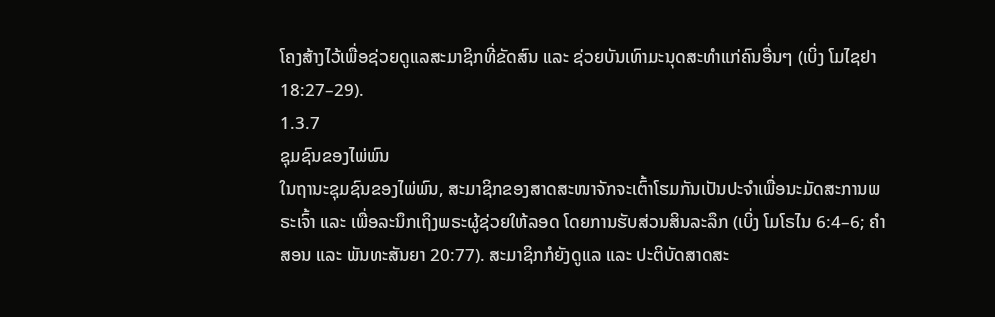ໂຄງສ້າງໄວ້ເພື່ອຊ່ວຍດູແລສະມາຊິກທີ່ຂັດສົນ ແລະ ຊ່ວຍບັນເທົາມະນຸດສະທຳແກ່ຄົນອື່ນໆ (ເບິ່ງ ໂມໄຊຢາ 18:27–29).
1.3.7
ຊຸມຊົນຂອງໄພ່ພົນ
ໃນຖານະຊຸມຊົນຂອງໄພ່ພົນ, ສະມາຊິກຂອງສາດສະໜາຈັກຈະເຕົ້າໂຮມກັນເປັນປະຈຳເພື່ອນະມັດສະການພຣະເຈົ້າ ແລະ ເພື່ອລະນຶກເຖິງພຣະຜູ້ຊ່ວຍໃຫ້ລອດ ໂດຍການຮັບສ່ວນສິນລະລຶກ (ເບິ່ງ ໂມໂຣໄນ 6:4–6; ຄຳສອນ ແລະ ພັນທະສັນຍາ 20:77). ສະມາຊິກກໍຍັງດູແລ ແລະ ປະຕິບັດສາດສະ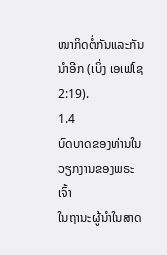ໜາກິດຕໍ່ກັນແລະກັນນຳອີກ (ເບິ່ງ ເອເຟໂຊ 2:19).
1.4
ບົດບາດຂອງທ່ານໃນວຽກງານຂອງພຣະເຈົ້າ
ໃນຖານະຜູ້ນຳໃນສາດ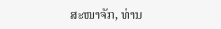ສະໜາຈັກ, ທ່ານ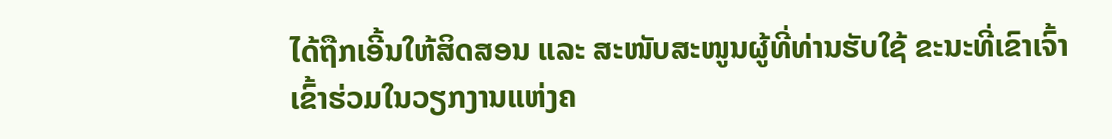ໄດ້ຖືກເອີ້ນໃຫ້ສິດສອນ ແລະ ສະໜັບສະໜູນຜູ້ທີ່ທ່ານຮັບໃຊ້ ຂະນະທີ່ເຂົາເຈົ້າເຂົ້າຮ່ວມໃນວຽກງານແຫ່ງຄ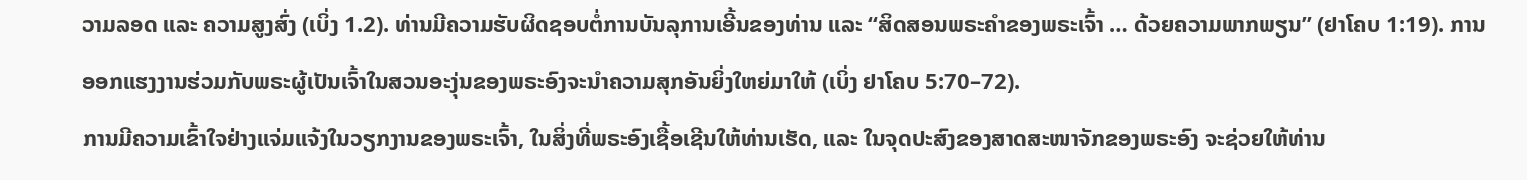ວາມລອດ ແລະ ຄວາມສູງສົ່ງ (ເບິ່ງ 1.2). ທ່ານມີຄວາມຮັບຜິດຊອບຕໍ່ການບັນລຸການເອີ້ນຂອງທ່ານ ແລະ “ສິດສອນພຣະຄຳຂອງພຣະເຈົ້າ … ດ້ວຍຄວາມພາກພຽນ” (ຢາໂຄບ 1:19). ການອອກແຮງງານຮ່ວມກັບພຣະຜູ້ເປັນເຈົ້າໃນສວນອະງຸ່ນຂອງພຣະອົງຈະນຳຄວາມສຸກອັນຍິ່ງໃຫຍ່ມາໃຫ້ (ເບິ່ງ ຢາໂຄບ 5:70–72).
ການມີຄວາມເຂົ້າໃຈຢ່າງແຈ່ມແຈ້ງໃນວຽກງານຂອງພຣະເຈົ້າ, ໃນສິ່ງທີ່ພຣະອົງເຊື້ອເຊີນໃຫ້ທ່ານເຮັດ, ແລະ ໃນຈຸດປະສົງຂອງສາດສະໜາຈັກຂອງພຣະອົງ ຈະຊ່ວຍໃຫ້ທ່ານ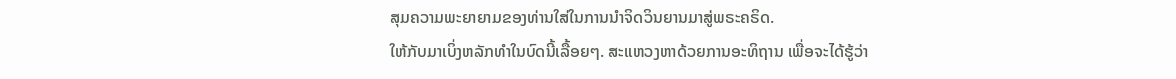ສຸມຄວາມພະຍາຍາມຂອງທ່ານໃສ່ໃນການນຳຈິດວິນຍານມາສູ່ພຣະຄຣິດ.
ໃຫ້ກັບມາເບິ່ງຫລັກທຳໃນບົດນີ້ເລື້ອຍໆ. ສະແຫວງຫາດ້ວຍການອະທິຖານ ເພື່ອຈະໄດ້ຮູ້ວ່າ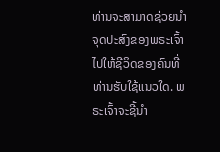ທ່ານຈະສາມາດຊ່ວຍນຳຈຸດປະສົງຂອງພຣະເຈົ້າໄປໃຫ້ຊີວິດຂອງຄົນທີ່ທ່ານຮັບໃຊ້ແນວໃດ. ພຣະເຈົ້າຈະຊີ້ນຳ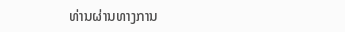ທ່ານຜ່ານທາງການ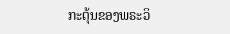ກະຕຸ້ນຂອງພຣະວິ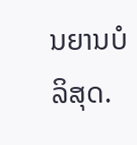ນຍານບໍລິສຸດ.